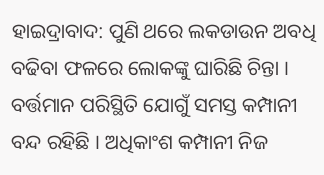ହାଇଦ୍ରାବାଦ: ପୁଣି ଥରେ ଲକଡାଉନ ଅବଧି ବଢିବା ଫଳରେ ଲୋକଙ୍କୁ ଘାରିଛି ଚିନ୍ତା । ବର୍ତ୍ତମାନ ପରିସ୍ଥିତି ଯୋଗୁଁ ସମସ୍ତ କମ୍ପାନୀ ବନ୍ଦ ରହିଛି । ଅଧିକାଂଶ କମ୍ପାନୀ ନିଜ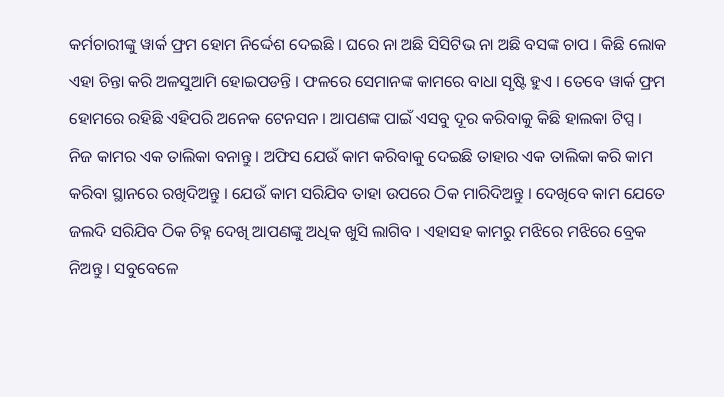କର୍ମଚାରୀଙ୍କୁ ୱାର୍କ ଫ୍ରମ ହୋମ ନିର୍ଦ୍ଦେଶ ଦେଇଛି । ଘରେ ନା ଅଛି ସିସିଟିଭ ନା ଅଛି ବସଙ୍କ ଚାପ । କିଛି ଲୋକ ଏହା ଚିନ୍ତା କରି ଅଳସୁଆମି ହୋଇପଡନ୍ତି । ଫଳରେ ସେମାନଙ୍କ କାମରେ ବାଧା ସୃଷ୍ଟି ହୁଏ । ତେବେ ୱାର୍କ ଫ୍ରମ ହୋମରେ ରହିଛି ଏହିପରି ଅନେକ ଟେନସନ । ଆପଣଙ୍କ ପାଇଁ ଏସବୁ ଦୂର କରିବାକୁ କିଛି ହାଲକା ଟିପ୍ସ ।
ନିଜ କାମର ଏକ ତାଲିକା ବନାନ୍ତୁ । ଅଫିସ ଯେଉଁ କାମ କରିବାକୁ ଦେଇଛି ତାହାର ଏକ ତାଲିକା କରି କାମ କରିବା ସ୍ଥାନରେ ରଖିଦିଅନ୍ତୁ । ଯେଉଁ କାମ ସରିଯିବ ତାହା ଉପରେ ଠିକ ମାରିଦିଅନ୍ତୁ । ଦେଖିବେ କାମ ଯେତେ ଜଲଦି ସରିଯିବ ଠିକ ଚିହ୍ନ ଦେଖି ଆପଣଙ୍କୁ ଅଧିକ ଖୁସି ଲାଗିବ । ଏହାସହ କାମରୁ ମଝିରେ ମଝିରେ ବ୍ରେକ ନିଅନ୍ତୁ । ସବୁବେଳେ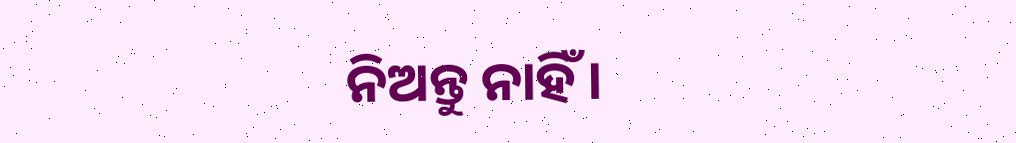ନିଅନ୍ତୁ ନାହିଁ ।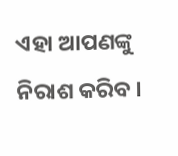ଏହା ଆପଣଙ୍କୁ ନିରାଶ କରିବ ।